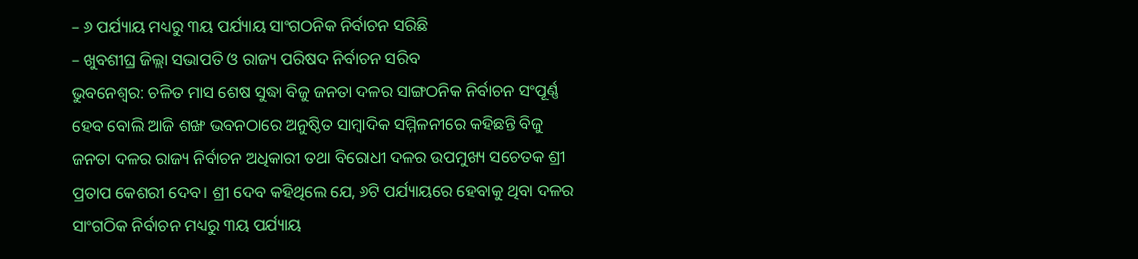– ୬ ପର୍ଯ୍ୟାୟ ମଧ୍ୟରୁ ୩ୟ ପର୍ଯ୍ୟାୟ ସାଂଗଠନିକ ନିର୍ବାଚନ ସରିଛି
– ଖୁବଶୀଘ୍ର ଜିଲ୍ଲା ସଭାପତି ଓ ରାଜ୍ୟ ପରିଷଦ ନିର୍ବାଚନ ସରିବ
ଭୁବନେଶ୍ୱର: ଚଳିତ ମାସ ଶେଷ ସୁଦ୍ଧା ବିଜୁ ଜନତା ଦଳର ସାଙ୍ଗଠନିକ ନିର୍ବାଚନ ସଂପୂର୍ଣ୍ଣ ହେବ ବୋଲି ଆଜି ଶଙ୍ଖ ଭବନଠାରେ ଅନୁଷ୍ଠିତ ସାମ୍ବାଦିକ ସମ୍ମିଳନୀରେ କହିଛନ୍ତି ବିଜୁ ଜନତା ଦଳର ରାଜ୍ୟ ନିର୍ବାଚନ ଅଧିକାରୀ ତଥା ବିରୋଧୀ ଦଳର ଉପମୁଖ୍ୟ ସଚେତକ ଶ୍ରୀ ପ୍ରତାପ କେଶରୀ ଦେବ। ଶ୍ରୀ ଦେବ କହିଥିଲେ ଯେ, ୬ଟି ପର୍ଯ୍ୟାୟରେ ହେବାକୁ ଥିବା ଦଳର ସାଂଗଠିକ ନିର୍ବାଚନ ମଧ୍ୟରୁ ୩ୟ ପର୍ଯ୍ୟାୟ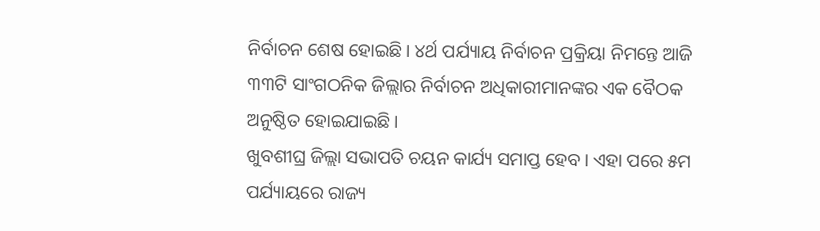ନିର୍ବାଚନ ଶେଷ ହୋଇଛି। ୪ର୍ଥ ପର୍ଯ୍ୟାୟ ନିର୍ବାଚନ ପ୍ରକ୍ରିୟା ନିମନ୍ତେ ଆଜି ୩୩ଟି ସାଂଗଠନିକ ଜିଲ୍ଲାର ନିର୍ବାଚନ ଅଧିକାରୀମାନଙ୍କର ଏକ ବୈଠକ ଅନୁଷ୍ଠିତ ହୋଇଯାଇଛି।
ଖୁବଶୀଘ୍ର ଜିଲ୍ଲା ସଭାପତି ଚୟନ କାର୍ଯ୍ୟ ସମାପ୍ତ ହେବ। ଏହା ପରେ ୫ମ ପର୍ଯ୍ୟାୟରେ ରାଜ୍ୟ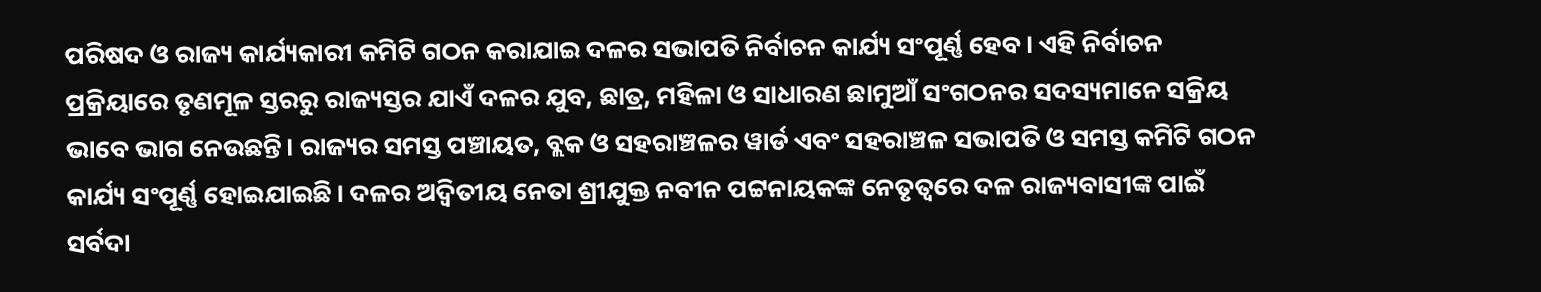ପରିଷଦ ଓ ରାଜ୍ୟ କାର୍ଯ୍ୟକାରୀ କମିଟି ଗଠନ କରାଯାଇ ଦଳର ସଭାପତି ନିର୍ବାଚନ କାର୍ଯ୍ୟ ସଂପୂର୍ଣ୍ଣ ହେବ। ଏହି ନିର୍ବାଚନ ପ୍ରକ୍ରିୟାରେ ତୃଣମୂଳ ସ୍ତରରୁ ରାଜ୍ୟସ୍ତର ଯାଏଁ ଦଳର ଯୁବ, ଛାତ୍ର, ମହିଳା ଓ ସାଧାରଣ ଛାମୁଆଁ ସଂଗଠନର ସଦସ୍ୟମାନେ ସକ୍ରିୟ ଭାବେ ଭାଗ ନେଉଛନ୍ତି। ରାଜ୍ୟର ସମସ୍ତ ପଞ୍ଚାୟତ, ବ୍ଲକ ଓ ସହରାଞ୍ଚଳର ୱାର୍ଡ ଏବଂ ସହରାଞ୍ଚଳ ସଭାପତି ଓ ସମସ୍ତ କମିଟି ଗଠନ କାର୍ଯ୍ୟ ସଂପୂର୍ଣ୍ଣ ହୋଇଯାଇଛି। ଦଳର ଅଦ୍ୱିତୀୟ ନେତା ଶ୍ରୀଯୁକ୍ତ ନବୀନ ପଟ୍ଟନାୟକଙ୍କ ନେତୃତ୍ୱରେ ଦଳ ରାଜ୍ୟବାସୀଙ୍କ ପାଇଁ ସର୍ବଦା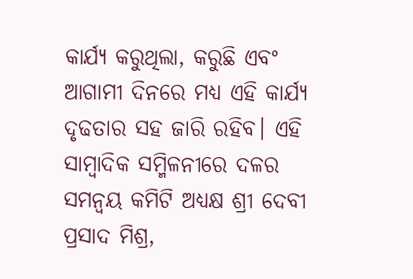କାର୍ଯ୍ୟ କରୁଥିଲା, କରୁଛି ଏବଂ ଆଗାମୀ ଦିନରେ ମଧ୍ୟ ଏହି କାର୍ଯ୍ୟ ଦୃଢତାର ସହ ଜାରି ରହିବ। ଏହି ସାମ୍ବାଦିକ ସମ୍ମିଳନୀରେ ଦଳର ସମନ୍ୱୟ କମିଟି ଅଧ୍ୟକ୍ଷ ଶ୍ରୀ ଦେବୀ ପ୍ରସାଦ ମିଶ୍ର,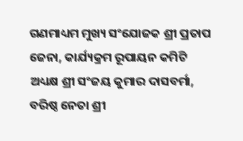ଗଣମାଧ୍ୟମ ମୁଖ୍ୟ ସଂଯୋଜକ ଶ୍ରୀ ପ୍ରତାପ ଜେନା, କାର୍ଯ୍ୟକ୍ରମ ରୂପାୟନ କମିଟି ଅଧ୍ୟକ୍ଷ ଶ୍ରୀ ସଂଜୟ କୁମାର ଦାସବର୍ମା, ବରିଷ୍ଠ ନେତା ଶ୍ରୀ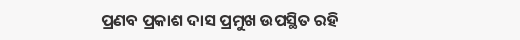ପ୍ରଣବ ପ୍ରକାଶ ଦାସ ପ୍ରମୁଖ ଉପସ୍ଥିତ ରହି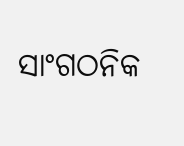ସାଂଗଠନିକ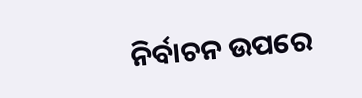ନିର୍ବାଚନ ଉପରେ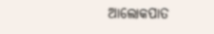ଆଲୋକପାତ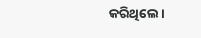କରିଥିଲେ।